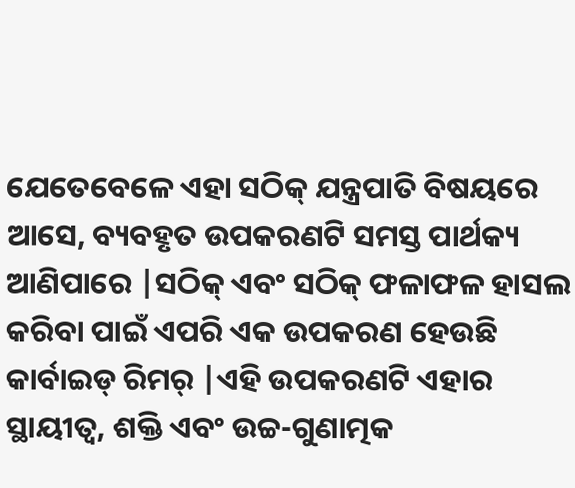ଯେତେବେଳେ ଏହା ସଠିକ୍ ଯନ୍ତ୍ରପାତି ବିଷୟରେ ଆସେ, ବ୍ୟବହୃତ ଉପକରଣଟି ସମସ୍ତ ପାର୍ଥକ୍ୟ ଆଣିପାରେ |ସଠିକ୍ ଏବଂ ସଠିକ୍ ଫଳାଫଳ ହାସଲ କରିବା ପାଇଁ ଏପରି ଏକ ଉପକରଣ ହେଉଛି କାର୍ବାଇଡ୍ ରିମର୍ |ଏହି ଉପକରଣଟି ଏହାର ସ୍ଥାୟୀତ୍ୱ, ଶକ୍ତି ଏବଂ ଉଚ୍ଚ-ଗୁଣାତ୍ମକ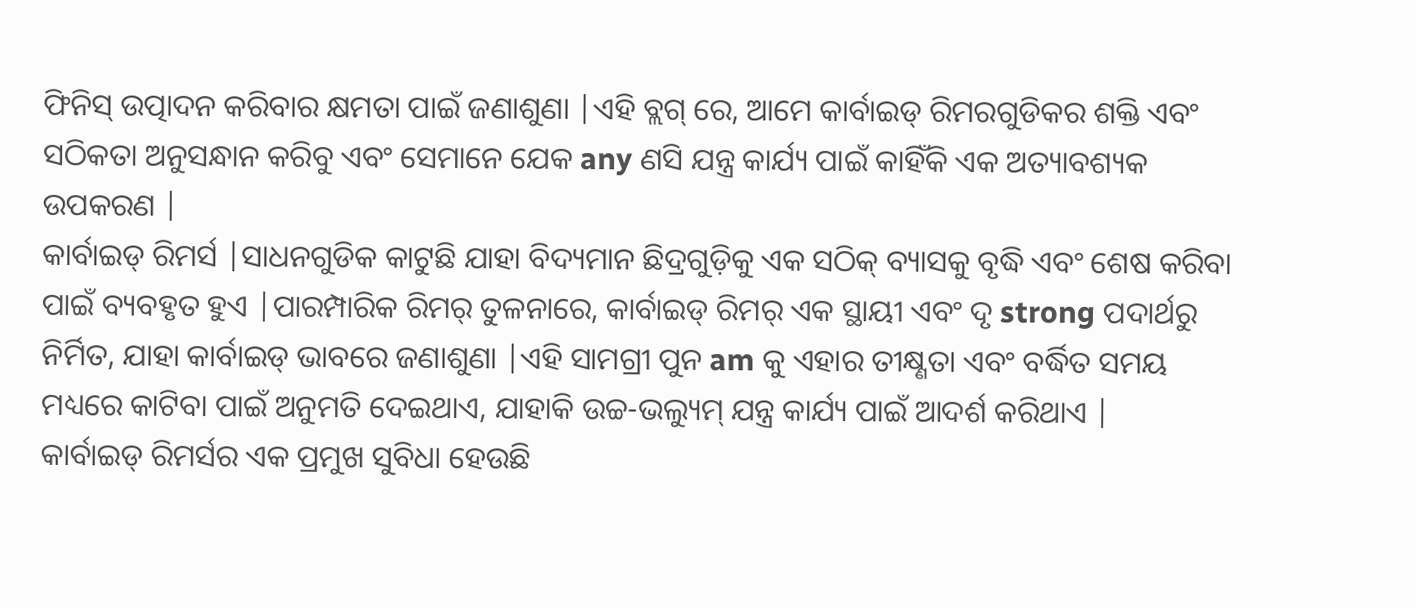ଫିନିସ୍ ଉତ୍ପାଦନ କରିବାର କ୍ଷମତା ପାଇଁ ଜଣାଶୁଣା |ଏହି ବ୍ଲଗ୍ ରେ, ଆମେ କାର୍ବାଇଡ୍ ରିମରଗୁଡିକର ଶକ୍ତି ଏବଂ ସଠିକତା ଅନୁସନ୍ଧାନ କରିବୁ ଏବଂ ସେମାନେ ଯେକ any ଣସି ଯନ୍ତ୍ର କାର୍ଯ୍ୟ ପାଇଁ କାହିଁକି ଏକ ଅତ୍ୟାବଶ୍ୟକ ଉପକରଣ |
କାର୍ବାଇଡ୍ ରିମର୍ସ |ସାଧନଗୁଡିକ କାଟୁଛି ଯାହା ବିଦ୍ୟମାନ ଛିଦ୍ରଗୁଡ଼ିକୁ ଏକ ସଠିକ୍ ବ୍ୟାସକୁ ବୃଦ୍ଧି ଏବଂ ଶେଷ କରିବା ପାଇଁ ବ୍ୟବହୃତ ହୁଏ |ପାରମ୍ପାରିକ ରିମର୍ ତୁଳନାରେ, କାର୍ବାଇଡ୍ ରିମର୍ ଏକ ସ୍ଥାୟୀ ଏବଂ ଦୃ strong ପଦାର୍ଥରୁ ନିର୍ମିତ, ଯାହା କାର୍ବାଇଡ୍ ଭାବରେ ଜଣାଶୁଣା |ଏହି ସାମଗ୍ରୀ ପୁନ am କୁ ଏହାର ତୀକ୍ଷ୍ଣତା ଏବଂ ବର୍ଦ୍ଧିତ ସମୟ ମଧ୍ୟରେ କାଟିବା ପାଇଁ ଅନୁମତି ଦେଇଥାଏ, ଯାହାକି ଉଚ୍ଚ-ଭଲ୍ୟୁମ୍ ଯନ୍ତ୍ର କାର୍ଯ୍ୟ ପାଇଁ ଆଦର୍ଶ କରିଥାଏ |
କାର୍ବାଇଡ୍ ରିମର୍ସର ଏକ ପ୍ରମୁଖ ସୁବିଧା ହେଉଛି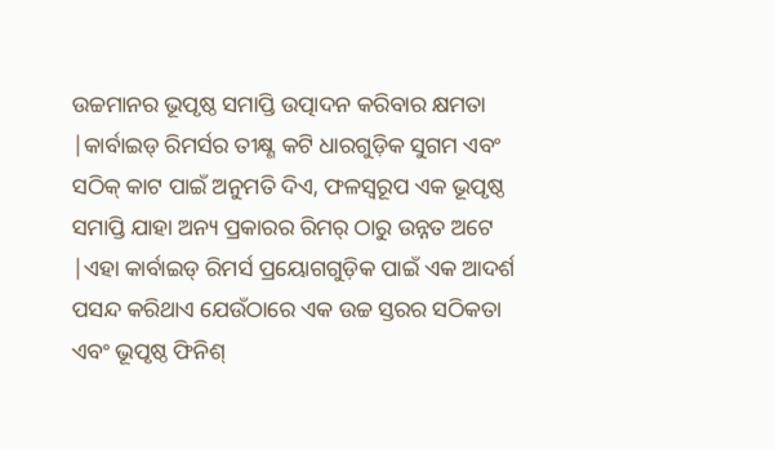ଉଚ୍ଚମାନର ଭୂପୃଷ୍ଠ ସମାପ୍ତି ଉତ୍ପାଦନ କରିବାର କ୍ଷମତା |କାର୍ବାଇଡ୍ ରିମର୍ସର ତୀକ୍ଷ୍ଣ କଟି ଧାରଗୁଡ଼ିକ ସୁଗମ ଏବଂ ସଠିକ୍ କାଟ ପାଇଁ ଅନୁମତି ଦିଏ, ଫଳସ୍ୱରୂପ ଏକ ଭୂପୃଷ୍ଠ ସମାପ୍ତି ଯାହା ଅନ୍ୟ ପ୍ରକାରର ରିମର୍ ଠାରୁ ଉନ୍ନତ ଅଟେ |ଏହା କାର୍ବାଇଡ୍ ରିମର୍ସ ପ୍ରୟୋଗଗୁଡ଼ିକ ପାଇଁ ଏକ ଆଦର୍ଶ ପସନ୍ଦ କରିଥାଏ ଯେଉଁଠାରେ ଏକ ଉଚ୍ଚ ସ୍ତରର ସଠିକତା ଏବଂ ଭୂପୃଷ୍ଠ ଫିନିଶ୍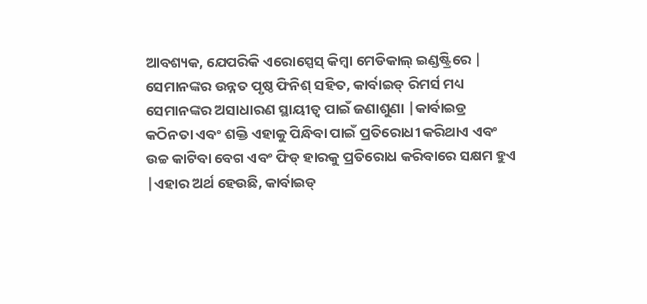ଆବଶ୍ୟକ, ଯେପରିକି ଏରୋସ୍ପେସ୍ କିମ୍ବା ମେଡିକାଲ୍ ଇଣ୍ଡଷ୍ଟ୍ରିରେ |
ସେମାନଙ୍କର ଉନ୍ନତ ପୃଷ୍ଠ ଫିନିଶ୍ ସହିତ, କାର୍ବାଇଡ୍ ରିମର୍ସ ମଧ୍ୟ ସେମାନଙ୍କର ଅସାଧାରଣ ସ୍ଥାୟୀତ୍ୱ ପାଇଁ ଜଣାଶୁଣା |କାର୍ବାଇଡ୍ର କଠିନତା ଏବଂ ଶକ୍ତି ଏହାକୁ ପିନ୍ଧିବା ପାଇଁ ପ୍ରତିରୋଧୀ କରିଥାଏ ଏବଂ ଉଚ୍ଚ କାଟିବା ବେଗ ଏବଂ ଫିଡ୍ ହାରକୁ ପ୍ରତିରୋଧ କରିବାରେ ସକ୍ଷମ ହୁଏ |ଏହାର ଅର୍ଥ ହେଉଛି, କାର୍ବାଇଡ୍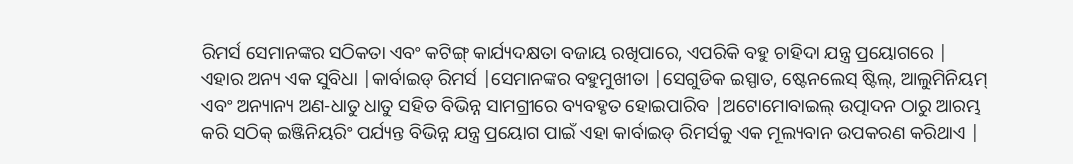ରିମର୍ସ ସେମାନଙ୍କର ସଠିକତା ଏବଂ କଟିଙ୍ଗ୍ କାର୍ଯ୍ୟଦକ୍ଷତା ବଜାୟ ରଖିପାରେ, ଏପରିକି ବହୁ ଚାହିଦା ଯନ୍ତ୍ର ପ୍ରୟୋଗରେ |
ଏହାର ଅନ୍ୟ ଏକ ସୁବିଧା |କାର୍ବାଇଡ୍ ରିମର୍ସ |ସେମାନଙ୍କର ବହୁମୁଖୀତା |ସେଗୁଡିକ ଇସ୍ପାତ, ଷ୍ଟେନଲେସ୍ ଷ୍ଟିଲ୍, ଆଲୁମିନିୟମ୍ ଏବଂ ଅନ୍ୟାନ୍ୟ ଅଣ-ଧାତୁ ଧାତୁ ସହିତ ବିଭିନ୍ନ ସାମଗ୍ରୀରେ ବ୍ୟବହୃତ ହୋଇପାରିବ |ଅଟୋମୋବାଇଲ୍ ଉତ୍ପାଦନ ଠାରୁ ଆରମ୍ଭ କରି ସଠିକ୍ ଇଞ୍ଜିନିୟରିଂ ପର୍ଯ୍ୟନ୍ତ ବିଭିନ୍ନ ଯନ୍ତ୍ର ପ୍ରୟୋଗ ପାଇଁ ଏହା କାର୍ବାଇଡ୍ ରିମର୍ସକୁ ଏକ ମୂଲ୍ୟବାନ ଉପକରଣ କରିଥାଏ |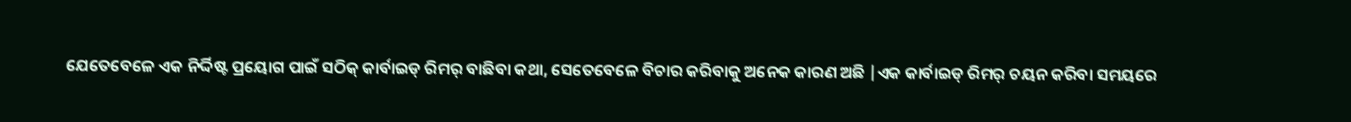ଯେତେବେଳେ ଏକ ନିର୍ଦ୍ଦିଷ୍ଟ ପ୍ରୟୋଗ ପାଇଁ ସଠିକ୍ କାର୍ବାଇଡ୍ ରିମର୍ ବାଛିବା କଥା, ସେତେବେଳେ ବିଚାର କରିବାକୁ ଅନେକ କାରଣ ଅଛି |ଏକ କାର୍ବାଇଡ୍ ରିମର୍ ଚୟନ କରିବା ସମୟରେ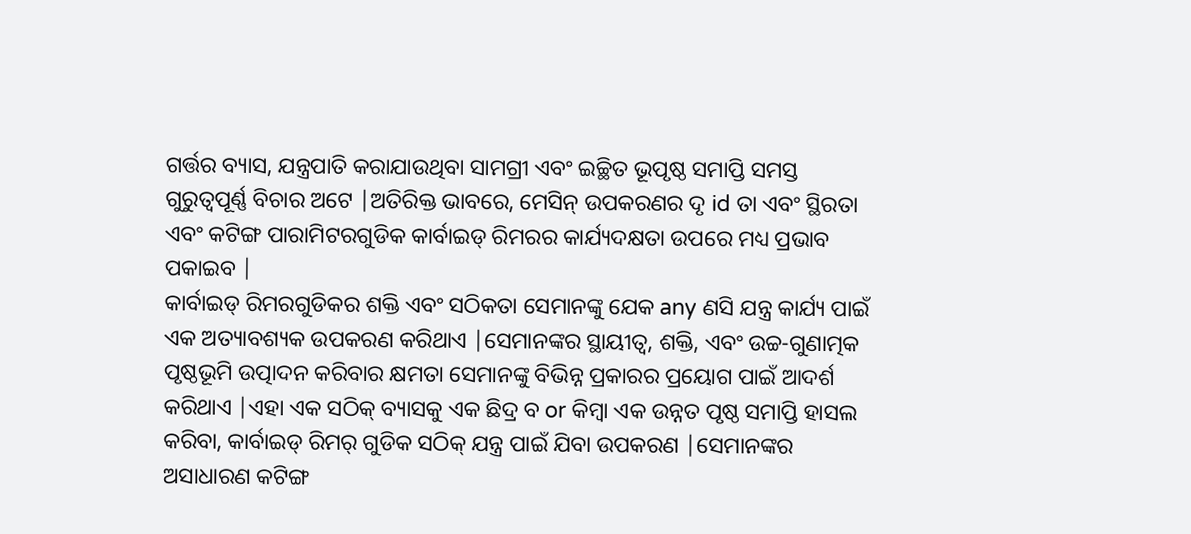ଗର୍ତ୍ତର ବ୍ୟାସ, ଯନ୍ତ୍ରପାତି କରାଯାଉଥିବା ସାମଗ୍ରୀ ଏବଂ ଇଚ୍ଛିତ ଭୂପୃଷ୍ଠ ସମାପ୍ତି ସମସ୍ତ ଗୁରୁତ୍ୱପୂର୍ଣ୍ଣ ବିଚାର ଅଟେ |ଅତିରିକ୍ତ ଭାବରେ, ମେସିନ୍ ଉପକରଣର ଦୃ id ତା ଏବଂ ସ୍ଥିରତା ଏବଂ କଟିଙ୍ଗ ପାରାମିଟରଗୁଡିକ କାର୍ବାଇଡ୍ ରିମରର କାର୍ଯ୍ୟଦକ୍ଷତା ଉପରେ ମଧ୍ୟ ପ୍ରଭାବ ପକାଇବ |
କାର୍ବାଇଡ୍ ରିମରଗୁଡିକର ଶକ୍ତି ଏବଂ ସଠିକତା ସେମାନଙ୍କୁ ଯେକ any ଣସି ଯନ୍ତ୍ର କାର୍ଯ୍ୟ ପାଇଁ ଏକ ଅତ୍ୟାବଶ୍ୟକ ଉପକରଣ କରିଥାଏ |ସେମାନଙ୍କର ସ୍ଥାୟୀତ୍ୱ, ଶକ୍ତି, ଏବଂ ଉଚ୍ଚ-ଗୁଣାତ୍ମକ ପୃଷ୍ଠଭୂମି ଉତ୍ପାଦନ କରିବାର କ୍ଷମତା ସେମାନଙ୍କୁ ବିଭିନ୍ନ ପ୍ରକାରର ପ୍ରୟୋଗ ପାଇଁ ଆଦର୍ଶ କରିଥାଏ |ଏହା ଏକ ସଠିକ୍ ବ୍ୟାସକୁ ଏକ ଛିଦ୍ର ବ or କିମ୍ବା ଏକ ଉନ୍ନତ ପୃଷ୍ଠ ସମାପ୍ତି ହାସଲ କରିବା, କାର୍ବାଇଡ୍ ରିମର୍ ଗୁଡିକ ସଠିକ୍ ଯନ୍ତ୍ର ପାଇଁ ଯିବା ଉପକରଣ |ସେମାନଙ୍କର ଅସାଧାରଣ କଟିଙ୍ଗ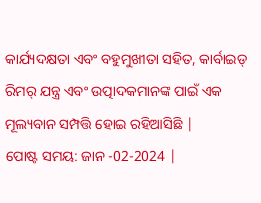କାର୍ଯ୍ୟଦକ୍ଷତା ଏବଂ ବହୁମୁଖୀତା ସହିତ, କାର୍ବାଇଡ୍ ରିମର୍ ଯନ୍ତ୍ର ଏବଂ ଉତ୍ପାଦକମାନଙ୍କ ପାଇଁ ଏକ ମୂଲ୍ୟବାନ ସମ୍ପତ୍ତି ହୋଇ ରହିଆସିଛି |
ପୋଷ୍ଟ ସମୟ: ଜାନ -02-2024 |